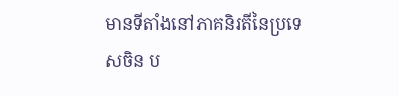មានទីតាំងនៅភាគនិរតីនៃប្រទេសចិន ប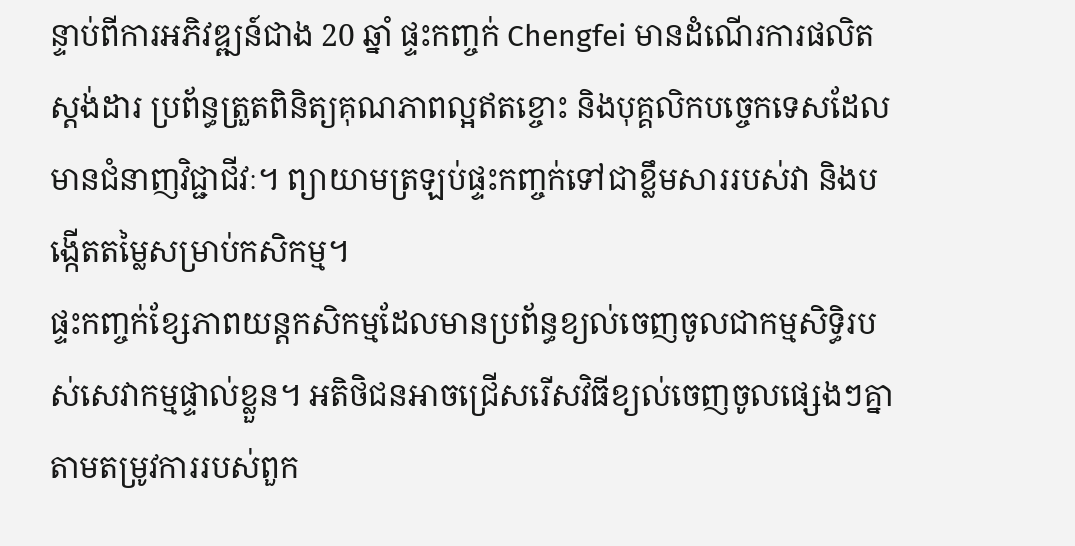ន្ទាប់ពីការអភិវឌ្ឍន៍ជាង 20 ឆ្នាំ ផ្ទះកញ្ចក់ Chengfei មានដំណើរការផលិតស្តង់ដារ ប្រព័ន្ធត្រួតពិនិត្យគុណភាពល្អឥតខ្ចោះ និងបុគ្គលិកបច្ចេកទេសដែលមានជំនាញវិជ្ជាជីវៈ។ ព្យាយាមត្រឡប់ផ្ទះកញ្ចក់ទៅជាខ្លឹមសាររបស់វា និងបង្កើតតម្លៃសម្រាប់កសិកម្ម។
ផ្ទះកញ្ចក់ខ្សែភាពយន្តកសិកម្មដែលមានប្រព័ន្ធខ្យល់ចេញចូលជាកម្មសិទ្ធិរបស់សេវាកម្មផ្ទាល់ខ្លួន។ អតិថិជនអាចជ្រើសរើសវិធីខ្យល់ចេញចូលផ្សេងៗគ្នាតាមតម្រូវការរបស់ពួក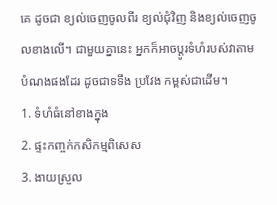គេ ដូចជា ខ្យល់ចេញចូលពីរ ខ្យល់ជុំវិញ និងខ្យល់ចេញចូលខាងលើ។ ជាមួយគ្នានេះ អ្នកក៏អាចប្ដូរទំហំរបស់វាតាមបំណងផងដែរ ដូចជាទទឹង ប្រវែង កម្ពស់ជាដើម។
1. ទំហំធំនៅខាងក្នុង
2. ផ្ទះកញ្ចក់កសិកម្មពិសេស
3. ងាយស្រួល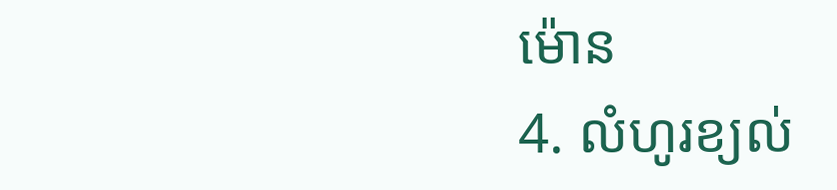ម៉ោន
4. លំហូរខ្យល់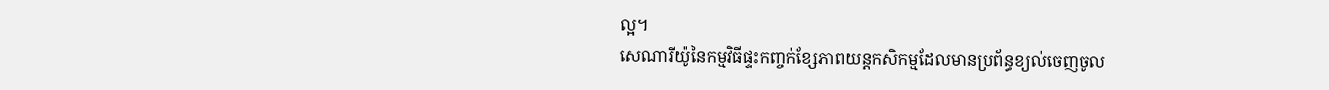ល្អ។
សេណារីយ៉ូនៃកម្មវិធីផ្ទះកញ្ចក់ខ្សែភាពយន្តកសិកម្មដែលមានប្រព័ន្ធខ្យល់ចេញចូល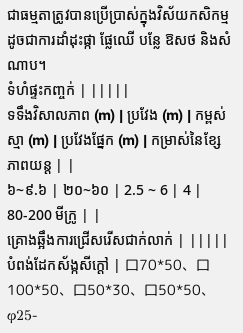ជាធម្មតាត្រូវបានប្រើប្រាស់ក្នុងវិស័យកសិកម្ម ដូចជាការដាំដុះផ្កា ផ្លែឈើ បន្លែ ឱសថ និងសំណាប។
ទំហំផ្ទះកញ្ចក់ | |||||
ទទឹងវិសាលភាព (m) | ប្រវែង (m) | កម្ពស់ស្មា (m) | ប្រវែងផ្នែក (m) | កម្រាស់នៃខ្សែភាពយន្ត | |
៦~៩.៦ | ២០~៦០ | 2.5 ~ 6 | 4 | 80-200 មីក្រូ | |
គ្រោងឆ្អឹងការជ្រើសរើសជាក់លាក់ | |||||
បំពង់ដែកស័ង្កសីក្តៅ | 口70*50、口100*50、口50*30、口50*50、φ25-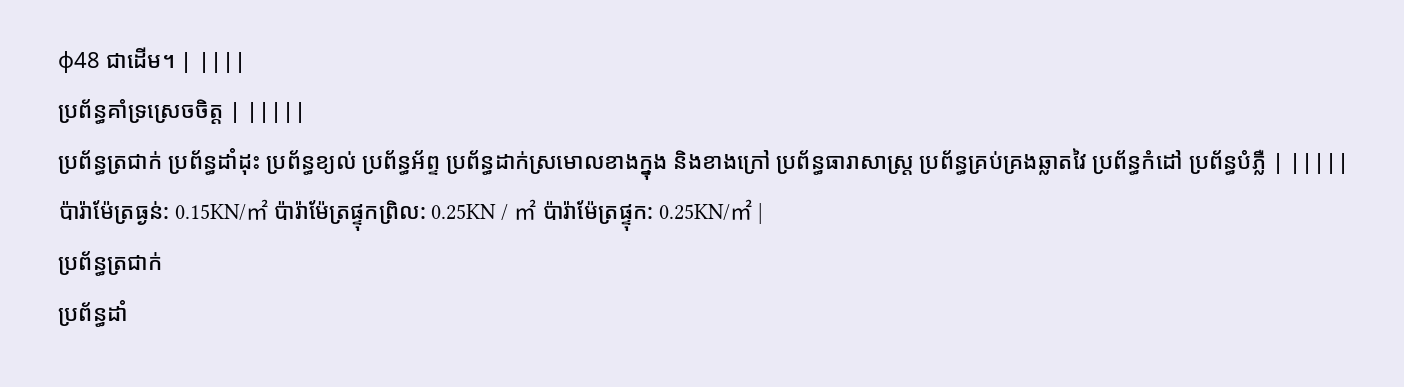φ48 ជាដើម។ | ||||
ប្រព័ន្ធគាំទ្រស្រេចចិត្ត | |||||
ប្រព័ន្ធត្រជាក់ ប្រព័ន្ធដាំដុះ ប្រព័ន្ធខ្យល់ ប្រព័ន្ធអ័ព្ទ ប្រព័ន្ធដាក់ស្រមោលខាងក្នុង និងខាងក្រៅ ប្រព័ន្ធធារាសាស្ត្រ ប្រព័ន្ធគ្រប់គ្រងឆ្លាតវៃ ប្រព័ន្ធកំដៅ ប្រព័ន្ធបំភ្លឺ | |||||
ប៉ារ៉ាម៉ែត្រធ្ងន់: 0.15KN/㎡ ប៉ារ៉ាម៉ែត្រផ្ទុកព្រិល: 0.25KN / ㎡ ប៉ារ៉ាម៉ែត្រផ្ទុក: 0.25KN/㎡ |
ប្រព័ន្ធត្រជាក់
ប្រព័ន្ធដាំ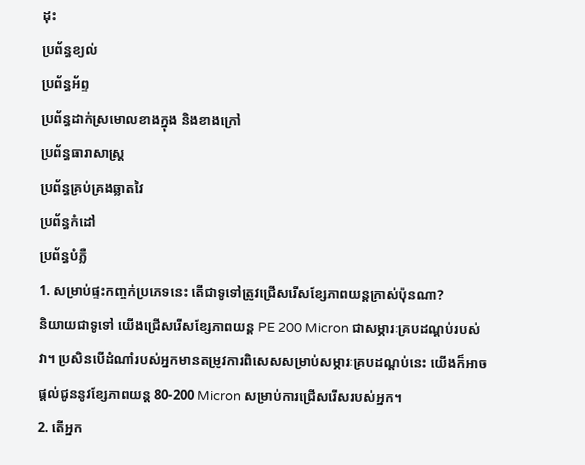ដុះ
ប្រព័ន្ធខ្យល់
ប្រព័ន្ធអ័ព្ទ
ប្រព័ន្ធដាក់ស្រមោលខាងក្នុង និងខាងក្រៅ
ប្រព័ន្ធធារាសាស្ត្រ
ប្រព័ន្ធគ្រប់គ្រងឆ្លាតវៃ
ប្រព័ន្ធកំដៅ
ប្រព័ន្ធបំភ្លឺ
1. សម្រាប់ផ្ទះកញ្ចក់ប្រភេទនេះ តើជាទូទៅត្រូវជ្រើសរើសខ្សែភាពយន្តក្រាស់ប៉ុនណា?
និយាយជាទូទៅ យើងជ្រើសរើសខ្សែភាពយន្ត PE 200 Micron ជាសម្ភារៈគ្របដណ្តប់របស់វា។ ប្រសិនបើដំណាំរបស់អ្នកមានតម្រូវការពិសេសសម្រាប់សម្ភារៈគ្របដណ្តប់នេះ យើងក៏អាចផ្តល់ជូននូវខ្សែភាពយន្ត 80-200 Micron សម្រាប់ការជ្រើសរើសរបស់អ្នក។
2. តើអ្នក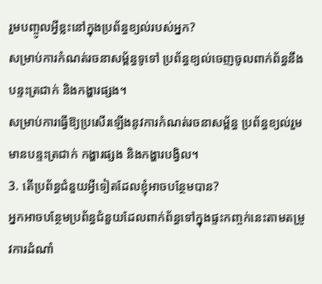រួមបញ្ចូលអ្វីខ្លះនៅក្នុងប្រព័ន្ធខ្យល់របស់អ្នក?
សម្រាប់ការកំណត់រចនាសម្ព័ន្ធទូទៅ ប្រព័ន្ធខ្យល់ចេញចូលពាក់ព័ន្ធនឹងបន្ទះត្រជាក់ និងកង្ហារផ្សង។
សម្រាប់ការធ្វើឱ្យប្រសើរឡើងនូវការកំណត់រចនាសម្ព័ន្ធ ប្រព័ន្ធខ្យល់រួមមានបន្ទះត្រជាក់ កង្ហារផ្សង និងកង្ហារបង្វិល។
3. តើប្រព័ន្ធជំនួយអ្វីទៀតដែលខ្ញុំអាចបន្ថែមបាន?
អ្នកអាចបន្ថែមប្រព័ន្ធជំនួយដែលពាក់ព័ន្ធទៅក្នុងផ្ទះកញ្ចក់នេះតាមតម្រូវការដំណាំ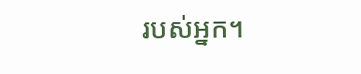របស់អ្នក។